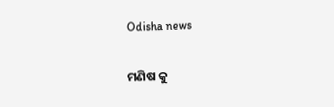Odisha news

ମଣିଷ କୁ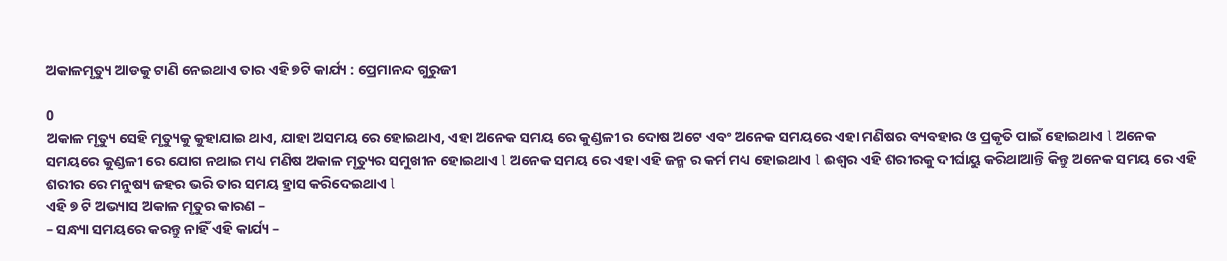ଅକାଳମୃତ୍ୟୁ ଆଡକୁ ଟାଣି ନେଇଥାଏ ତାର ଏହି ୭ଟି କାର୍ଯ୍ୟ : ପ୍ରେମାନନ୍ଦ ଗୁରୁଜୀ

0
ଅକାଳ ମୃତ୍ୟୁ ସେହି ମୃତ୍ୟୁକୁ କୁହାଯାଇ ଥାଏ, ଯାହା ଅସମୟ ରେ ହୋଇଥାଏ, ଏହା ଅନେକ ସମୟ ରେ କୁଣ୍ଡଳୀ ର ଦୋଷ ଅଟେ ଏବଂ ଅନେକ ସମୟରେ ଏହା ମଣିଷର ବ୍ୟବହାର ଓ ପ୍ରକୃତି ପାଇଁ ହୋଇଥାଏ l ଅନେକ ସମୟରେ କୁଣ୍ଡଳୀ ରେ ଯୋଗ ନଥାଇ ମଧ୍ୟ ମଣିଷ ଅକାଳ ମୃତ୍ୟୁର ସମୁଖୀନ ହୋଇଥାଏ l ଅନେକ ସମୟ ରେ ଏହା ଏହି ଜନ୍ମ ର କର୍ମ ମଧ୍ୟ ହୋଇଥାଏ l ଈଶ୍ୱର ଏହି ଶରୀରକୁ ଦୀର୍ଘାୟୁ କରିଥାଆନ୍ତି କିନ୍ତୁ ଅନେକ ସମୟ ରେ ଏହି ଶରୀର ରେ ମନୁଷ୍ୟ ଜହର ଭରି ତାର ସମୟ ହ୍ରାସ କରିଦେଇଥାଏ l
ଏହି ୭ ଟି ଅଭ୍ୟାସ ଅକାଳ ମୃତୁର କାରଣ –
– ସନ୍ଧ୍ୟା ସମୟରେ କରନ୍ତୁ ନାହିଁ ଏହି କାର୍ଯ୍ୟ –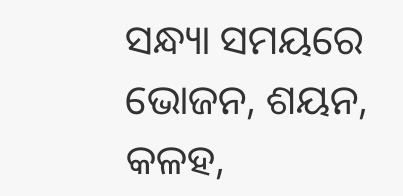ସନ୍ଧ୍ୟା ସମୟରେ ଭୋଜନ, ଶୟନ, କଳହ,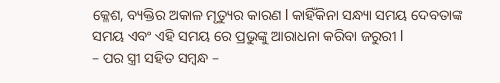କ୍ଳେଶ, ବ୍ୟକ୍ତିର ଅକାଳ ମୃତ୍ୟୁର କାରଣ l କାହିଁକିନା ସନ୍ଧ୍ୟା ସମୟ ଦେବତାଙ୍କ ସମୟ ଏବଂ ଏହି ସମୟ ରେ ପ୍ରଭୁଙ୍କୁ ଆରାଧନା କରିବା ଜରୁରୀ l
– ପର ସ୍ତ୍ରୀ ସହିତ ସମ୍ବନ୍ଧ –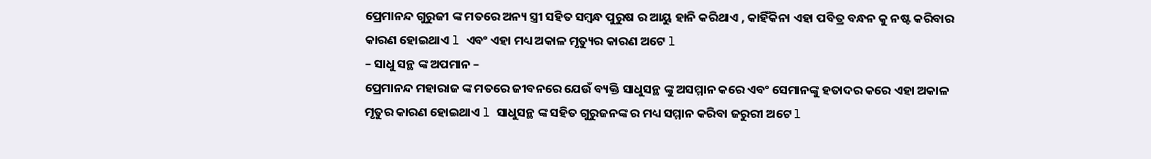ପ୍ରେମାନନ୍ଦ ଗୁରୁଜୀ ଙ୍କ ମତରେ ଅନ୍ୟ ସ୍ତ୍ରୀ ସହିତ ସମ୍ବନ୍ଧ ପୁରୁଷ ର ଆୟୁ ହାନି କରିଥାଏ , କାହିଁକିନା ଏହା ପବିତ୍ର ବନ୍ଧନ କୁ ନଷ୍ଟ କରିବାର କାରଣ ହୋଇଥାଏ l ଏବଂ ଏହା ମଧ୍ୟ ଅକାଳ ମୃତ୍ୟୁର କାରଣ ଅଟେ l
– ସାଧୁ ସନ୍ଥ ଙ୍କ ଅପମାନ –
ପ୍ରେମାନନ୍ଦ ମହାରାଜ ଙ୍କ ମତରେ ଜୀବନରେ ଯେଉଁ ବ୍ୟକ୍ତି ସାଧୁସନ୍ଥ ଙ୍କୁ ଅସମ୍ମାନ କରେ ଏବଂ ସେମାନଙ୍କୁ ହତାଦର କରେ ଏହା ଅକାଳ ମୃତୁର କାରଣ ହୋଇଥାଏ l ସାଧୁସନ୍ଥ ଙ୍କ ସହିତ ଗୁରୁଜନଙ୍କ ର ମଧ୍ୟ ସମ୍ମାନ କରିବା ଜରୁରୀ ଅଟେ l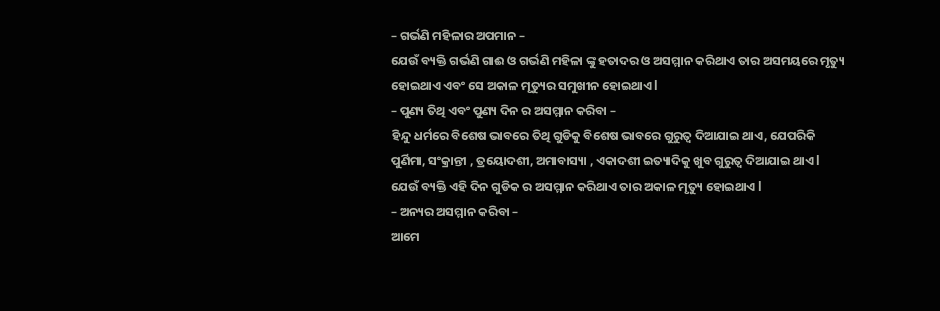– ଗର୍ଭଣି ମହିଳାର ଅପମାନ –
ଯେଉଁ ବ୍ୟକ୍ତି ଗର୍ଭଣି ଗାଈ ଓ ଗର୍ଭଣି ମହିଳା ଙ୍କୁ ହତାଦର ଓ ଅସମ୍ମାନ କରିଥାଏ ତାର ଅସମୟରେ ମୃତ୍ୟୁ ହୋଇଥାଏ ଏବଂ ସେ ଅକାଳ ମୃତ୍ୟୁର ସମୁଖୀନ ହୋଇଥାଏ l
– ପୁଣ୍ୟ ତିଥି ଏବଂ ପୁଣ୍ୟ ଦିନ ର ଅସମ୍ମାନ କରିବା –
ହିନ୍ଦୁ ଧର୍ମରେ ବିଶେଷ ଭାବରେ ତିଥି ଗୁଡିକୁ ବିଶେଷ ଭାବରେ ଗୁରୁତ୍ୱ ଦିଆଯାଇ ଥାଏ, ଯେପରିକି ପୁର୍ଣିମା, ସଂକ୍ରାନ୍ତୀ , ତ୍ରୟୋଦଶୀ, ଅମାବାସ୍ୟା , ଏକାଦଶୀ ଇତ୍ୟାଦିକୁ ଖୁବ ଗୁରୁତ୍ୱ ଦିଆଯାଇ ଥାଏ l ଯେଉଁ ବ୍ୟକ୍ତି ଏହି ଦିନ ଗୁଡିକ ର ଅସମ୍ମାନ କରିଥାଏ ତାର ଅକାଳ ମୃତ୍ୟୁ ହୋଇଥାଏ l
– ଅନ୍ୟର ଅସମ୍ମାନ କରିବା –
ଆମେ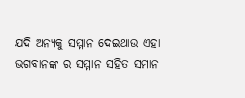ଯଦି ଅନ୍ୟକୁ ସମ୍ମାନ ଦେଇଥାଉ ଏହା ଭଗବାନଙ୍କ ର ସମ୍ମାନ ସହିତ ସମାନ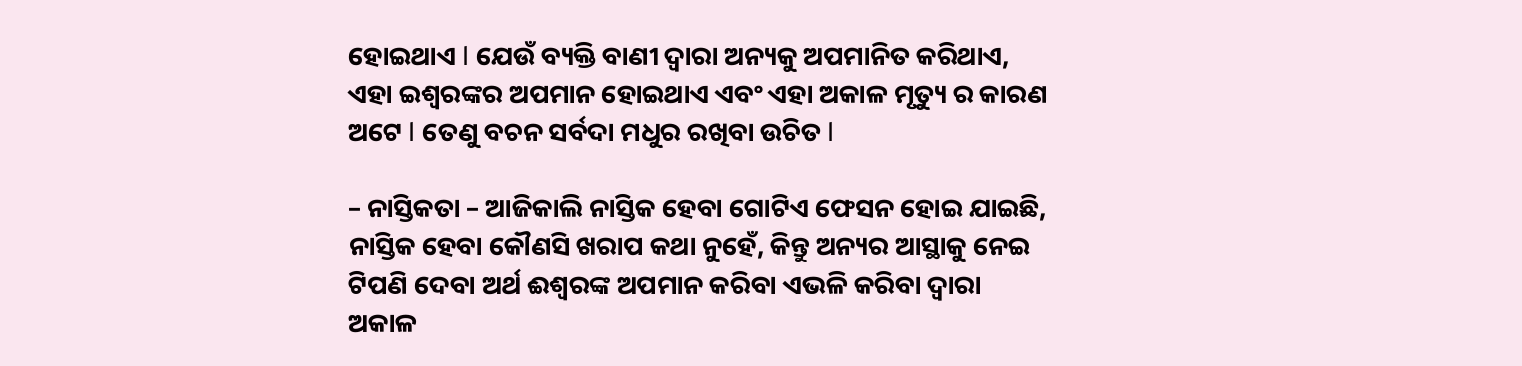ହୋଇଥାଏ l ଯେଉଁ ବ୍ୟକ୍ତି ବାଣୀ ଦ୍ୱାରା ଅନ୍ୟକୁ ଅପମାନିତ କରିଥାଏ, ଏହା ଇଶ୍ଵରଙ୍କର ଅପମାନ ହୋଇଥାଏ ଏବଂ ଏହା ଅକାଳ ମୃତ୍ୟୁ ର କାରଣ ଅଟେ l ତେଣୁ ବଚନ ସର୍ବଦା ମଧୁର ରଖିବା ଉଚିତ l

– ନାସ୍ତିକତା – ଆଜିକାଲି ନାସ୍ତିକ ହେବା ଗୋଟିଏ ଫେସନ ହୋଇ ଯାଇଛି, ନାସ୍ତିକ ହେବା କୌଣସି ଖରାପ କଥା ନୁହେଁ, କିନ୍ତୁ ଅନ୍ୟର ଆସ୍ଥାକୁ ନେଇ ଟିପଣି ଦେବା ଅର୍ଥ ଈଶ୍ୱରଙ୍କ ଅପମାନ କରିବା ଏଭଳି କରିବା ଦ୍ୱାରା ଅକାଳ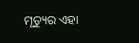ମୃତ୍ୟୁର ଏହା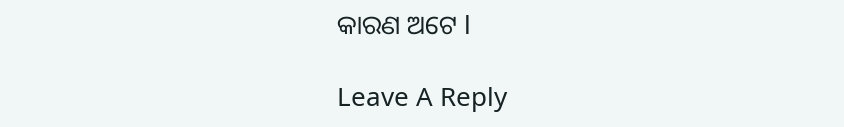କାରଣ ଅଟେ l

Leave A Reply